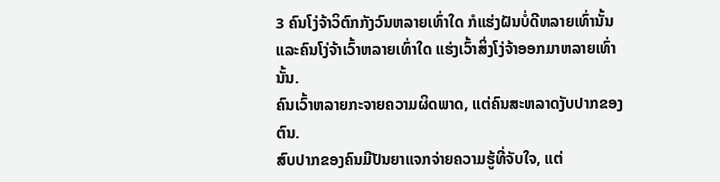3 ຄົນໂງ່ຈ້າວິຕົກກັງວົນຫລາຍເທົ່າໃດ ກໍແຮ່ງຝັນບໍ່ດີຫລາຍເທົ່ານັ້ນ ແລະຄົນໂງ່ຈ້າເວົ້າຫລາຍເທົ່າໃດ ແຮ່ງເວົ້າສິ່ງໂງ່ຈ້າອອກມາຫລາຍເທົ່ານັ້ນ.
ຄົນເວົ້າຫລາຍກະຈາຍຄວາມຜິດພາດ, ແຕ່ຄົນສະຫລາດງັບປາກຂອງຕົນ.
ສົບປາກຂອງຄົນມີປັນຍາແຈກຈ່າຍຄວາມຮູ້ທີ່ຈັບໃຈ, ແຕ່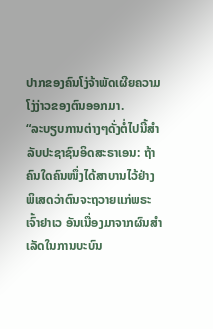ປາກຂອງຄົນໂງ່ຈ້າພັດເຜີຍຄວາມໂງ່ງ່າວຂອງຕົນອອກມາ.
“ລະບຽບການຕ່າງໆດັ່ງຕໍ່ໄປນີ້ສຳລັບປະຊາຊົນອິດສະຣາເອນ: ຖ້າຄົນໃດຄົນໜຶ່ງໄດ້ສາບານໄວ້ຢ່າງພິເສດວ່າຕົນຈະຖວາຍແກ່ພຣະເຈົ້າຢາເວ ອັນເນື່ອງມາຈາກຜົນສຳເລັດໃນການບະບົນ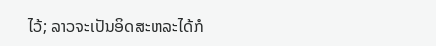ໄວ້; ລາວຈະເປັນອິດສະຫລະໄດ້ກໍ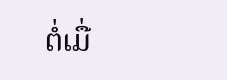ຕໍ່ເມື່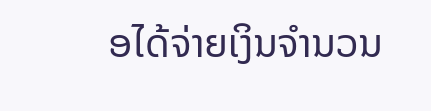ອໄດ້ຈ່າຍເງິນຈຳນວນ